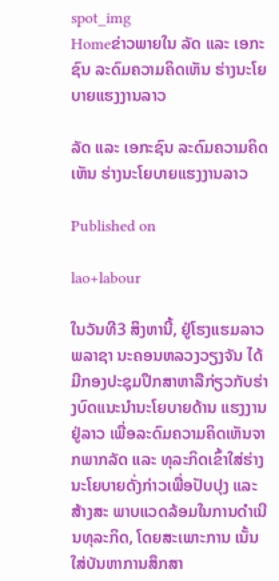spot_img
Homeຂ່າວພາຍໃນ ລັດ ແລະ ເອກະຊົນ ລະດົມຄວາມຄິດເຫັນ ຮ່າງນະໂຍບາຍແຮງງານລາວ

ລັດ ແລະ ເອກະຊົນ ລະດົມຄວາມຄິດເຫັນ ຮ່າງນະໂຍບາຍແຮງງານລາວ

Published on

lao+labour

ໃນວັນທີ3 ສິງຫານີ້, ຢູ່ໂຮງແຮມລາວພລາຊາ ນະຄອນຫລວງວຽງຈັນ ໄດ້ມີກອງປະຊຸມປຶກສາຫາລືກ່ຽວກັບຮ່າງບົດແນະນຳນະໂຍບາຍດ້ານ ແຮງງານຢູ່ລາວ ເພື່ອລະດົມຄວາມຄິດເຫັນຈາກພາກລັດ ແລະ ທຸລະກິດເຂົ້າໃສ່ຮ່າງນະໂຍບາຍດັ່ງກ່າວເພື່ອປັບປຸງ ແລະ ສ້າງສະ ພາບແວດລ້ອມໃນການດຳເນີນທຸລະກິດ, ໂດຍສະເພາະການ ເນັ້ນ ໃສ່ບັນຫາການສຶກສາ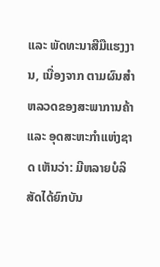ແລະ ພັດທະນາສີມືແຮງງານ, ເນື່ອງຈາກ ຕາມຜົນສຳຫລວດຂອງສະພາການຄ້າ ແລະ ອຸດສະຫະກຳແຫ່ງຊາດ ເຫັນວ່າ: ມີຫລາຍບໍລິສັດໄດ້ຍົກບັນ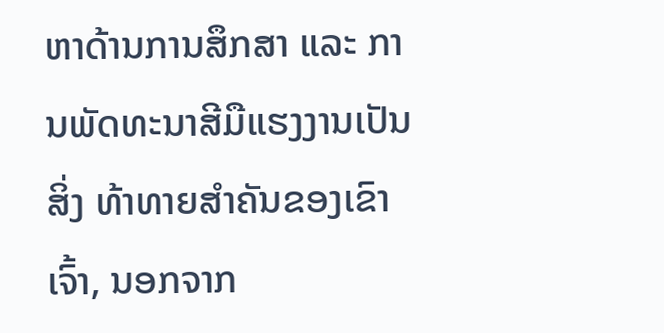ຫາດ້ານການສຶກສາ ແລະ ການພັດທະນາສີມືແຮງງານເປັນສິ່ງ ທ້າທາຍສຳຄັນຂອງເຂົາເຈົ້າ, ນອກຈາກ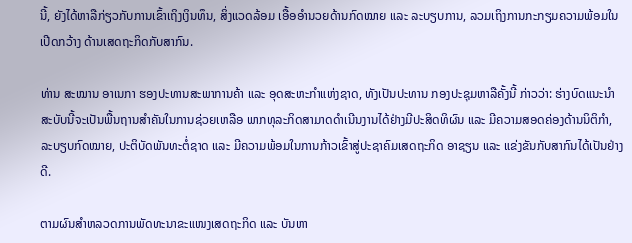ນີ້, ຍັງໄດ້ຫາລືກ່ຽວກັບການເຂົ້າເຖິງເງິນທຶນ, ສິ່ງແວດລ້ອມ ເອື້ອອຳນວຍດ້ານກົດໝາຍ ແລະ ລະບຽບການ, ລວມເຖິງການກະກຽມຄວາມພ້ອມໃນເປີດກວ້າງ ດ້ານເສດຖະກິດກັບສາກົນ.

ທ່ານ ສະໝານ ອາເນກາ ຮອງປະທານສະພາການຄ້າ ແລະ ອຸດສະຫະກຳແຫ່ງຊາດ, ທັງເປັນປະທານ ກອງປະຊຸມຫາລືຄັ້ງນີ້ ກ່າວວ່າ: ຮ່າງບົດແນະນຳສະບັບນີ້ຈະເປັນພື້ນຖານສຳຄັນໃນການຊ່ວຍເຫລືອ ພາກທຸລະກິດສາມາດດຳເນີນງານໄດ້ຢ່າງມີປະສິດທິຜົນ ແລະ ມີຄວາມສອດຄ່ອງດ້ານນິຕິກຳ, ລະບຽບກົດໝາຍ, ປະຕິບັດພັນທະຕໍ່ຊາດ ແລະ ມີຄວາມພ້ອມໃນການກ້າວເຂົ້າສູ່ປະຊາຄົມເສດຖະກິດ ອາຊຽນ ແລະ ແຂ່ງຂັນກັບສາກົນໄດ້ເປັນຢ່າງດີ.

ຕາມຜົນສຳຫລວດການພັດທະນາຂະແໜງເສດຖະກິດ ແລະ ບັນຫາ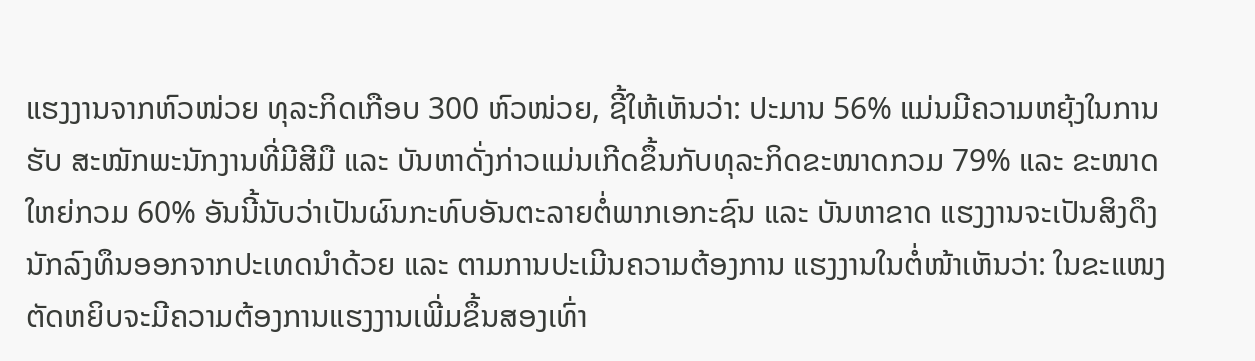ແຮງງານຈາກຫົວໜ່ວຍ ທຸລະກິດເກືອບ 300 ຫົວໜ່ວຍ, ຊີ້ໃຫ້ເຫັນວ່າ: ປະມານ 56% ແມ່ນມີຄວາມຫຍຸ້ງໃນການຮັບ ສະໝັກພະນັກງານທີ່ມີສີມື ແລະ ບັນຫາດັ່ງກ່າວແມ່ນເກີດຂຶ້ນກັບທຸລະກິດຂະໜາດກວມ 79% ແລະ ຂະໜາດໃຫຍ່ກວມ 60% ອັນນີ້ນັບວ່າເປັນຜົນກະທົບອັນຕະລາຍຕໍ່ພາກເອກະຊົນ ແລະ ບັນຫາຂາດ ແຮງງານຈະເປັນສິງດຶງນັກລົງທຶນອອກຈາກປະເທດນຳດ້ວຍ ແລະ ຕາມການປະເມີນຄວາມຕ້ອງການ ແຮງງານໃນຕໍ່ໜ້າເຫັນວ່າ: ໃນຂະແໜງຕັດຫຍິບຈະມີຄວາມຕ້ອງການແຮງງານເພີ່ມຂຶ້ນສອງເທົ່າ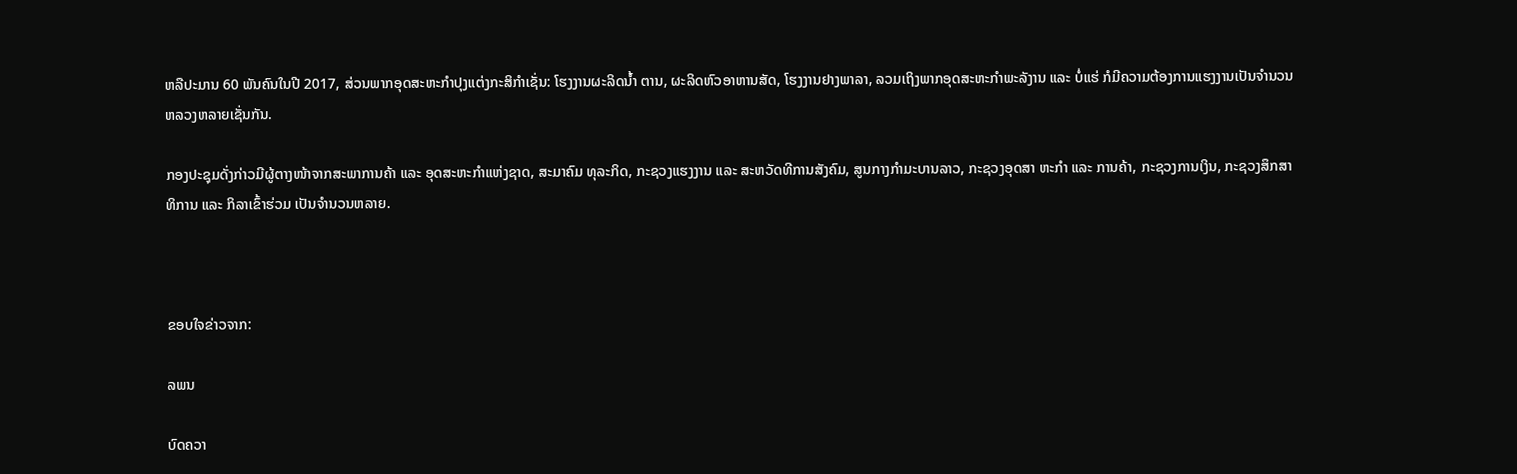ຫລືປະມານ 60 ພັນຄົນໃນປີ 2017, ສ່ວນພາກອຸດສະຫະກຳປຸງແຕ່ງກະສິກຳເຊັ່ນ: ໂຮງງານຜະລິດນ້ຳ ຕານ, ຜະລິດຫົວອາຫານສັດ, ໂຮງງານຢາງພາລາ, ລວມເຖິງພາກອຸດສະຫະກຳພະລັງານ ແລະ ບໍ່ແຮ່ ກໍມີຄວາມຕ້ອງການແຮງງານເປັນຈຳນວນຫລວງຫລາຍເຊັ່ນກັນ.

ກອງປະຊຸມດັ່ງກ່າວມີຜູ້ຕາງໜ້າຈາກສະພາການຄ້າ ແລະ ອຸດສະຫະກຳແຫ່ງຊາດ, ສະມາຄົມ ທຸລະກິດ, ກະຊວງແຮງງານ ແລະ ສະຫວັດທີການສັງຄົມ, ສູນກາງກຳມະບານລາວ, ກະຊວງອຸດສາ ຫະກຳ ແລະ ການຄ້າ, ກະຊວງການເງິນ, ກະຊວງສຶກສາທິການ ແລະ ກິລາເຂົ້າຮ່ວມ ເປັນຈຳນວນຫລາຍ.



ຂອບໃຈຂ່າວຈາກ:

ລພນ

ບົດຄວາ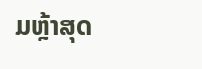ມຫຼ້າສຸດ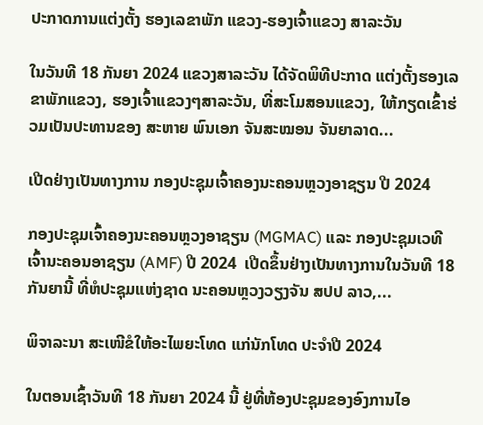ປະກາດການແຕ່ງຕັ້ງ ຮອງເລຂາພັກ ແຂວງ-ຮອງເຈົ້າແຂວງ ສາລະວັນ

ໃນວັນທີ 18 ກັນຍາ 2024 ແຂວງສາລະວັນ ໄດ້ຈັດພິທີປະກາດ ແຕ່ງຕັ້ງຮອງເລຂາພັກແຂວງ, ຮອງເຈົ້າແຂວງໆສາລະວັນ, ທີ່ສະໂມສອນແຂວງ, ໃຫ້ກຽດເຂົ້າຮ່ວມເປັນປະທານຂອງ ສະຫາຍ ພົນເອກ ຈັນສະໝອນ ຈັນຍາລາດ...

ເປີດຢ່າງເປັນທາງການ ກອງປະຊຸມເຈົ້າຄອງນະຄອນຫຼວງອາຊຽນ ປີ 2024

ກອງປະຊຸມເຈົ້າຄອງນະຄອນຫຼວງອາຊຽນ (MGMAC) ແລະ ກອງປະຊຸມເວທີເຈົ້ານະຄອນອາຊຽນ (AMF) ປີ 2024  ເປີດຂຶ້ນຢ່າງເປັນທາງການໃນວັນທີ 18 ກັນຍານີ້ ທີ່ຫໍປະຊຸມແຫ່ງຊາດ ນະຄອນຫຼວງວຽງຈັນ ສປປ ລາວ,...

ພິຈາລະນາ ສະເໜີຂໍໃຫ້ອະໄພຍະໂທດ ແກ່ນັກໂທດ ປະຈໍາປີ 2024

ໃນຕອນເຊົ້າວັນທີ 18 ກັນຍາ 2024 ນີ້ ຢູ່ທີ່ຫ້ອງປະຊຸມຂອງອົງການໄອ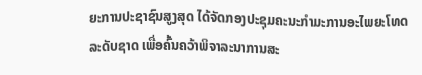ຍະການປະຊາຊົນສູງສຸດ ໄດ້ຈັດກອງປະຊຸມຄະນະກໍາມະການອະໄພຍະໂທດ ລະດັບຊາດ ເພື່ອຄົ້ນຄວ້າພິຈາລະນາການສະ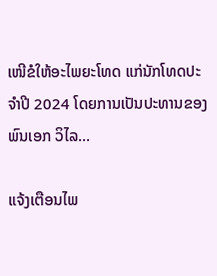ເໜີຂໍໃຫ້ອະໄພຍະໂທດ ແກ່ນັກໂທດປະຈໍາປີ 2024 ໂດຍການເປັນປະທານຂອງ ພົນເອກ ວິໄລ...

ແຈ້ງເຕືອນໄພ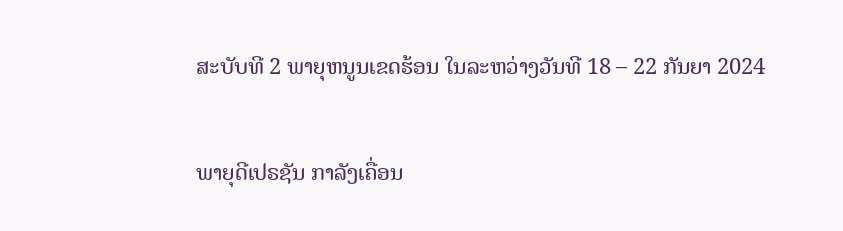ສະບັບທີ 2 ພາຍຸຫນູນເຂດຮ້ອນ ໃນລະຫວ່າງວັນທີ 18 – 22 ກັນຍາ 2024

ພາຍຸດີເປຣຊັນ ກາລັງເຄື່ອນ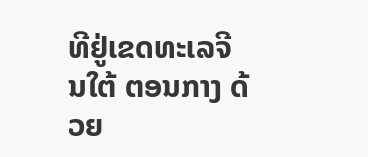ທີຢູ່ເຂດທະເລຈີນໃຕ້ ຕອນກາງ ດ້ວຍ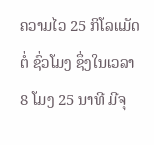ຄວາມໄວ 25 ກິໂລແມັດຕໍ່ ຊົ່ວໂມງ ຊຶ່ງໃນເວລາ 8 ໂມງ 25 ນາທີ ມີຈຸ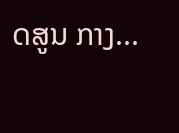ດສູນ ກາງ...